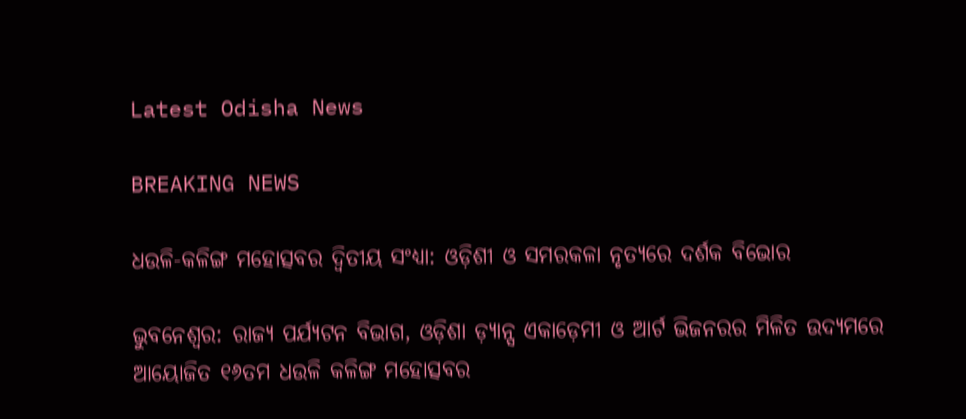Latest Odisha News

BREAKING NEWS

ଧଉଳି-କଳିଙ୍ଗ ମହୋତ୍ସବର ଦ୍ୱିତୀୟ ସଂଧ୍ୟା: ଓଡ଼ିଶୀ ଓ ସମରକଳା ନୃତ୍ୟରେ ଦର୍ଶକ ବିଭୋର

ଭୁବନେଶ୍ୱର: ରାଜ୍ୟ ପର୍ଯ୍ୟଟନ ବିଭାଗ, ଓଡ଼ିଶା ଡ଼୍ୟାନ୍ସ ଏକାଡ଼େମୀ ଓ ଆର୍ଟ ଭିଜନରର ମିଳିତ ଉଦ୍ୟମରେ ଆୟୋଜିତ ୧୬ତମ ଧଉଳି କଳିଙ୍ଗ ମହୋତ୍ସବର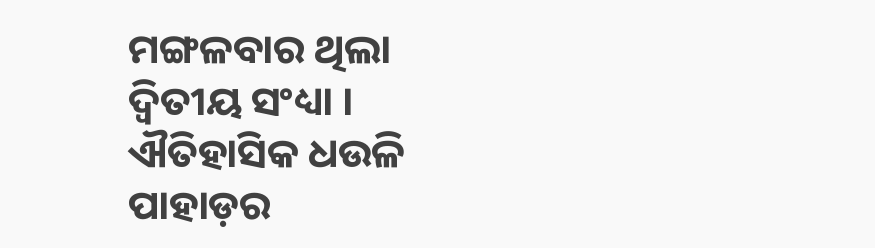ମଙ୍ଗଳବାର ଥିଲା ଦ୍ୱିତୀୟ ସଂଧ୍ୟା । ଐତିହାସିକ ଧଉଳି ପାହାଡ଼ର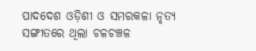ପାଦଦେଶ ଓଡ଼ିଶୀ ଓ ସମରକଳା ନୃତ୍ୟ ସଙ୍ଗୀତରେ ଥିଲା ଚଳଚଞ୍ଚଳ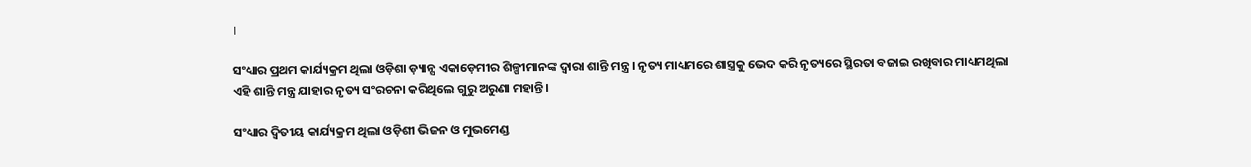।

ସଂଧ୍ୟାର ପ୍ରଥମ କାର୍ଯ୍ୟକ୍ରମ ଥିଲା ଓଡ଼ିଶା ଡ଼୍ୟାନ୍ସ ଏକାଡ଼େମୀର ଶିଳ୍ପୀମାନଙ୍କ ଦ୍ୱାରା ଶାନ୍ତି ମନ୍ତ୍ର । ନୃତ୍ୟ ମାଧ୍ୟମରେ ଶାସ୍ତ୍ରକୁ ଭେଦ କରି ନୃତ୍ୟରେ ସ୍ଥିରତା ବଜାଇ ରଖିବାର ମାଧ୍ୟମଥିଲା ଏହି ଶାନ୍ତି ମନ୍ତ୍ର ଯାହାର ନୃତ୍ୟ ସଂରଚନା କରିଥିଲେ ଗୁରୁ ଅରୁଣା ମହାନ୍ତି ।

ସଂଧ୍ୟାର ଦ୍ୱିତୀୟ କାର୍ଯ୍ୟକ୍ରମ ଥିଲା ଓଡ଼ିଶୀ ଭିଜନ ଓ ମୁଭମେଣ୍ଡ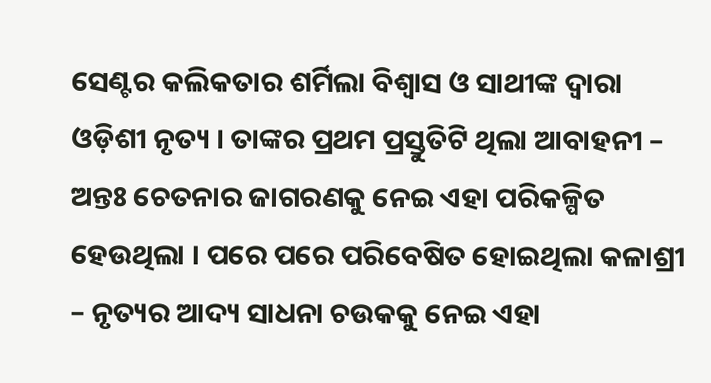ସେଣ୍ଟର କଲିକତାର ଶର୍ମିଲା ବିଶ୍ୱାସ ଓ ସାଥୀଙ୍କ ଦ୍ୱାରା ଓଡ଼ିଶୀ ନୃତ୍ୟ । ତାଙ୍କର ପ୍ରଥମ ପ୍ରସ୍ତୁତିଟି ଥିଲା ଆବାହନୀ – ଅନ୍ତଃ ଚେତନାର ଜାଗରଣକୁ ନେଇ ଏହା ପରିକଳ୍ପିତ ହେଉଥିଲା । ପରେ ପରେ ପରିବେଷିତ ହୋଇଥିଲା କଳାଶ୍ରୀ – ନୃତ୍ୟର ଆଦ୍ୟ ସାଧନା ଚଉକକୁ ନେଇ ଏହା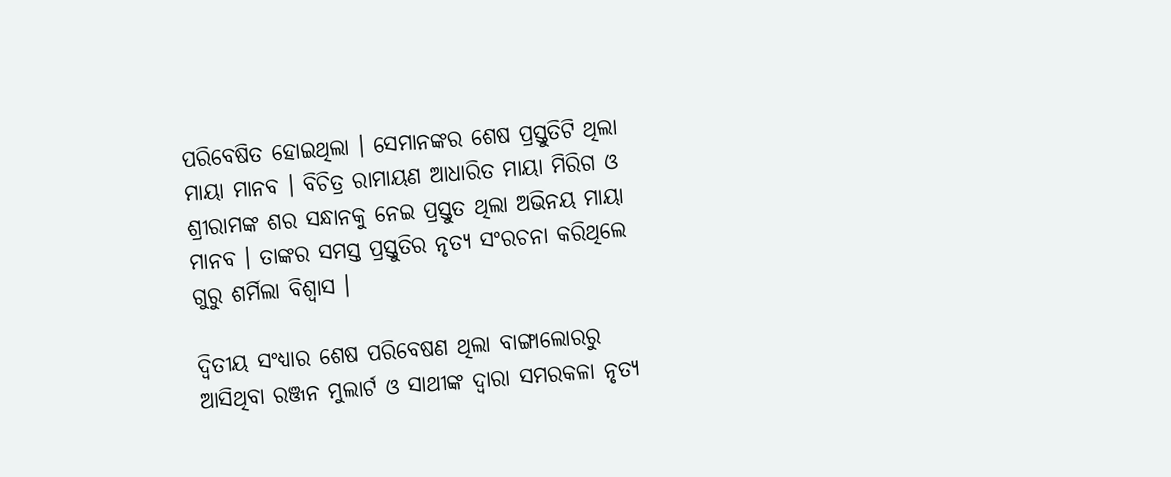ପରିବେଷିତ ହୋଇଥିଲା । ସେମାନଙ୍କର ଶେଷ ପ୍ରସ୍ତୁତିଟି ଥିଲା ମାୟା ମାନବ । ବିଚିତ୍ର ରାମାୟଣ ଆଧାରିତ ମାୟା ମିରିଗ ଓ ଶ୍ରୀରାମଙ୍କ ଶର ସନ୍ଧାନକୁ ନେଇ ପ୍ରସ୍ତୁତ ଥିଲା ଅଭିନୟ ମାୟା ମାନବ । ତାଙ୍କର ସମସ୍ତ ପ୍ରସ୍ତୁତିର ନୃତ୍ୟ ସଂରଚନା କରିଥିଲେ ଗୁରୁ ଶର୍ମିଲା ବିଶ୍ୱାସ ।

ଦ୍ୱିତୀୟ ସଂଧ୍ୟାର ଶେଷ ପରିବେଷଣ ଥିଲା ବାଙ୍ଗାଲୋରରୁ ଆସିଥିବା ରଞ୍ଜନ ମୁଲାର୍ଟ ଓ ସାଥୀଙ୍କ ଦ୍ୱାରା ସମରକଳା ନୃତ୍ୟ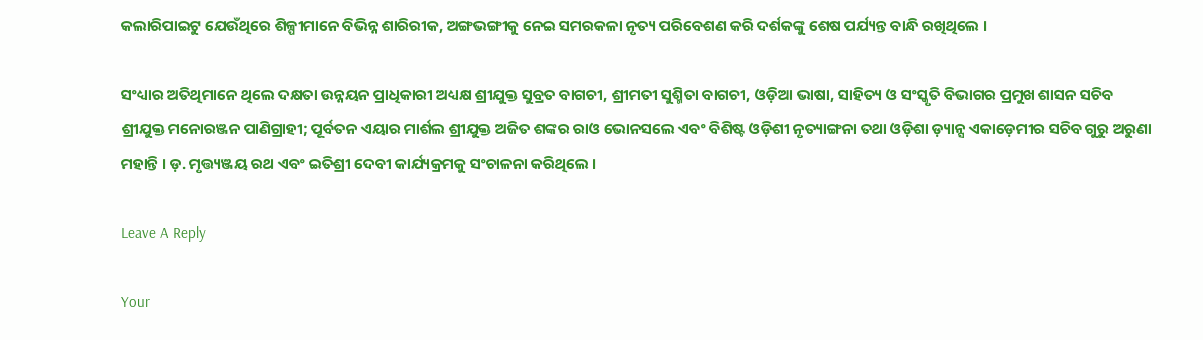କଲାରିପାଇଟୁ ଯେଉଁଥିରେ ଶିଳ୍ପୀମାନେ ବିଭିନ୍ନ ଶାରିରୀକ, ଅଙ୍ଗଭଙ୍ଗୀକୁ ନେଇ ସମରକଳା ନୃତ୍ୟ ପରିବେଶଣ କରି ଦର୍ଶକଙ୍କୁ ଶେଷ ପର୍ଯ୍ୟନ୍ତ ବାନ୍ଧି ରଖିଥିଲେ ।

ସଂଧ୍ୟାର ଅତିଥିମାନେ ଥିଲେ ଦକ୍ଷତା ଉନ୍ନୟନ ପ୍ରାଧିକାରୀ ଅଧ୍ୟକ୍ଷ ଶ୍ରୀଯୁକ୍ତ ସୁବ୍ରତ ବାଗଚୀ, ଶ୍ରୀମତୀ ସୁଶ୍ମିତା ବାଗଚୀ, ଓଡ଼ିଆ ଭାଷା, ସାହିତ୍ୟ ଓ ସଂସ୍କୃତି ବିଭାଗର ପ୍ରମୁଖ ଶାସନ ସଚିବ ଶ୍ରୀଯୁକ୍ତ ମନୋରଞ୍ଜନ ପାଣିଗ୍ରାହୀ; ପୂର୍ବତନ ଏୟାର ମାର୍ଶଲ ଶ୍ରୀଯୁକ୍ତ ଅଜିତ ଶଙ୍କର ରାଓ ଭୋନସଲେ ଏବଂ ବିଶିଷ୍ଟ ଓଡ଼ିଶୀ ନୃତ୍ୟାଙ୍ଗନା ତଥା ଓଡ଼ିଶା ଡ଼୍ୟାନ୍ସ ଏକାଡ଼େମୀର ସଚିବ ଗୁରୁ ଅରୁଣା ମହାନ୍ତି । ଡ଼. ମୃତ୍ତ୍ୟଞ୍ଜୟ ରଥ ଏବଂ ଇତିଶ୍ରୀ ଦେବୀ କାର୍ଯ୍ୟକ୍ରମକୁ ସଂଚାଳନା କରିଥିଲେ ।

Leave A Reply

Your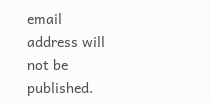email address will not be published.